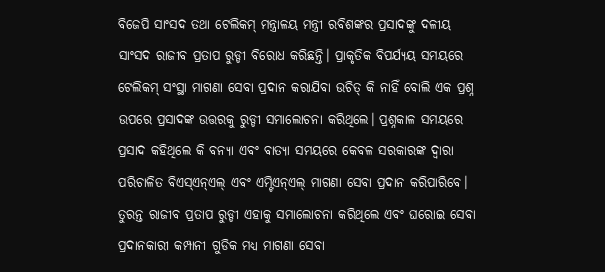ବିଜେପି ସାଂସଦ ତଥା ଟେଲିକମ୍ ମନ୍ତ୍ରାଳୟ ମନ୍ତ୍ରୀ ରବିଶଙ୍କର ପ୍ରସାଦଙ୍କୁ ଦଳୀୟ ସାଂସଦ ରାଜୀବ ପ୍ରତାପ ରୁଡ୍ଡୀ ବିରୋଧ କରିଛନ୍ତି। ପ୍ରାକୃତିକ ବିପର୍ଯ୍ୟୟ ସମୟରେ ଟେଲିକମ୍ ସଂସ୍ଥା ମାଗଣା ସେବା ପ୍ରଦାନ କରାଯିବା ଉଚିତ୍ କି ନାହିଁ ବୋଲି ଏକ ପ୍ରଶ୍ନ ଉପରେ ପ୍ରସାଦଙ୍କ ଉତ୍ତରକୁ ରୁଡ୍ଡୀ ସମାଲୋଚନା କରିଥିଲେ। ପ୍ରଶ୍ନକାଳ ସମୟରେ ପ୍ରସାଦ କହିଥିଲେ କି ବନ୍ୟା ଏବଂ ବାତ୍ୟା ସମୟରେ କେବଳ ସରକାରଙ୍କ ଦ୍ବାରା ପରିଚାଳିତ ବିଏସ୍ଏନ୍ଏଲ୍ ଏବଂ ଏମ୍ଟିଏନ୍ଏଲ୍ ମାଗଣା ସେବା ପ୍ରଦାନ କରିପାରିବେ। ତୁରନ୍ତ ରାଜୀବ ପ୍ରତାପ ରୁଡ୍ଡୀ ଏହାକୁ ସମାଲୋଚନା କରିଥିଲେ ଏବଂ ଘରୋଇ ସେବା ପ୍ରଦାନକାରୀ କମ୍ପାନୀ ଗୁଡିକ ମଧ୍ୟ ମାଗଣା ସେବା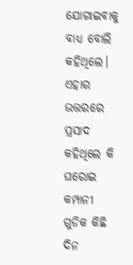ଯୋଗାଇବାକୁ ବାଧ୍ୟ ବୋଲି କହିଥିଲେ। ଏହାର ଉତ୍ତରରେ ପ୍ରସାଦ କହିଥିଲେ କି ଘରୋଇ କମ୍ପାନୀ ଗୁଡିକ କିଛି ଦିନ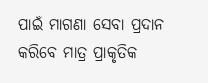ପାଇଁ ମାଗଣା ସେବା ପ୍ରଦାନ କରିବେ ମାତ୍ର ପ୍ରାକୃତିକ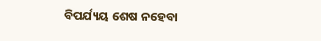ବିପର୍ଯ୍ୟୟ ଶେଷ ନହେବା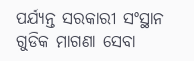ପର୍ଯ୍ୟନ୍ତ ସରକାରୀ ସଂସ୍ଥାନ ଗୁଡିକ ମାଗଣା ସେବା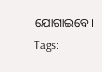ଯୋଗାଇବେ।
Tags: